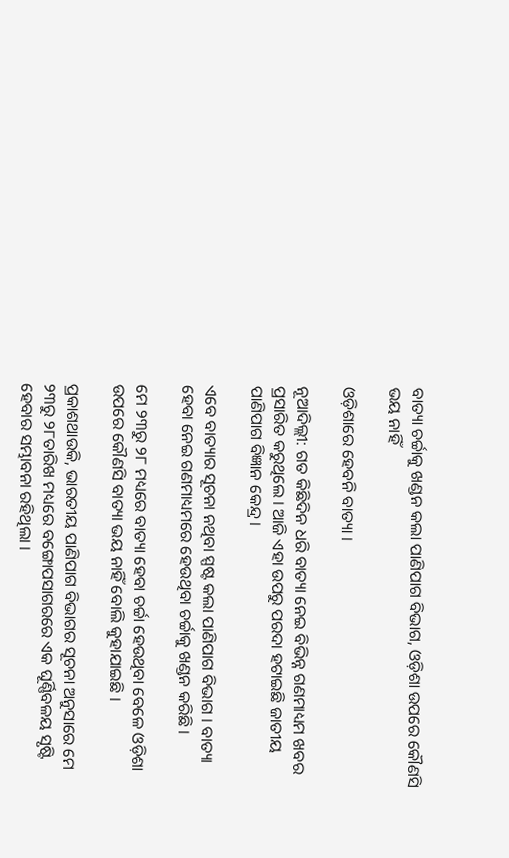ବାତ୍ୟା ଚର୍ଚ୍ଚାକୁ ଖଣ୍ଡନ କଲା ପାଣିପାଗ ବିଭାଗ, ଓଡ଼ିଶା ଉପରେ କୌଣସି ଭୟ ନାହିଁ

ଓଡ଼ିଶାରେ ହେବନି ବାତ୍ୟା ।

ନୂଆଦିଲ୍ଲୀ: ଗତ କିଛିଦିନ ଧରି ବାତ୍ୟା ନେଇ ବିଭିନ୍ନ ଗଣମାଧ୍ୟମ ଖବର ପ୍ରସାରିତ କରୁଥିଲେ । ଆଜି ଏହା ଉପରୁ ପରଦା ହଟାଇଛି ଜାତୀୟ ପାଣିପାଗ ବିଜ୍ଞାନ କେନ୍ଦ୍ର ।

ଏବେ ବାତ୍ୟାର ସୂଚନା ନଥିବା ସ୍ପଷ୍ଟ କଲା ପାଣିପାଗ ବିଭାଗ । ବାତ୍ୟା ହେବା ନେଇ ଗଣମାଧ୍ୟମରେ ହେଉଥିବା ଚର୍ଚ୍ଚାକୁ ଖଣ୍ଡନ କରିଛି ।

ମେ ୨୩ରୁ ୨୮ ମଧ୍ୟରେ ବାତ୍ୟା ହେବା ଚର୍ଚ୍ଚା ହେଉଥିବା ବେଳେ ଓଡ଼ିଶା ଉପରେ କୌଣସି ବାତ୍ୟା ଭୟ ନାହିଁ ବୋଲି କୁହାଯାଇଛି ।

ପ୍ରକାଶଥାଉକି, ଭାରତୀୟ ପାଣିପାଗ ବିଭାଗର ସୂଚନା ଅନୁସାରେ ମେ ୨୩ରୁ ୨୮ତାରିଖ ମଧ୍ୟରେ ବଙ୍ଗୋପସାଗରରେ ଏକ ଘୂର୍ଣ୍ଣିବଳୟ ସୃଷ୍ଟି ହେବାର ସମ୍ଭାବନା ରହିଥିଲା ।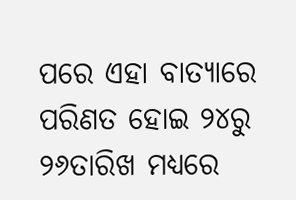ପରେ ଏହା ବାତ୍ୟାରେ ପରିଣତ ହୋଇ ୨୪ରୁ ୨୬ତାରିଖ ମଧ୍ୟରେ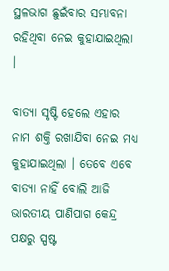ସ୍ଥଳଭାଗ ଛୁଇଁବାର ସମ୍ଭାବନା ରହିଥିବା ନେଇ କୁହାଯାଇଥିଲା ।

ବାତ୍ୟା ସୃଷ୍ଟି ହେଲେ ଏହାର ନାମ ଶକ୍ତି ରଖାଯିବା ନେଇ ମଧ୍ୟ କୁହାଯାଇଥିଲା । ତେବେ ଏବେ ବାତ୍ୟା ନାହିଁ ବୋଲି ଆଜି ଭାରତୀୟ ପାଣିପାଗ କେନ୍ଦ୍ର ପକ୍ଷରୁ ସ୍ପଷ୍ଟ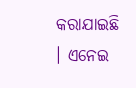କରାଯାଇଛି । ଏନେଇ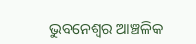ଭୁବନେଶ୍ବର ଆଞ୍ଚଳିକ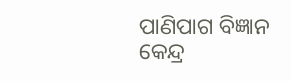ପାଣିପାଗ ବିଜ୍ଞାନ କେନ୍ଦ୍ର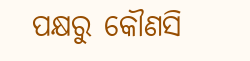ପକ୍ଷରୁ କୌଣସି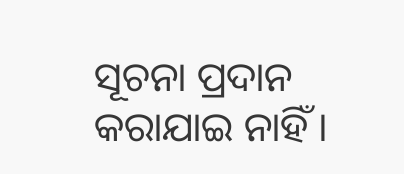ସୂଚନା ପ୍ରଦାନ କରାଯାଇ ନାହିଁ ।